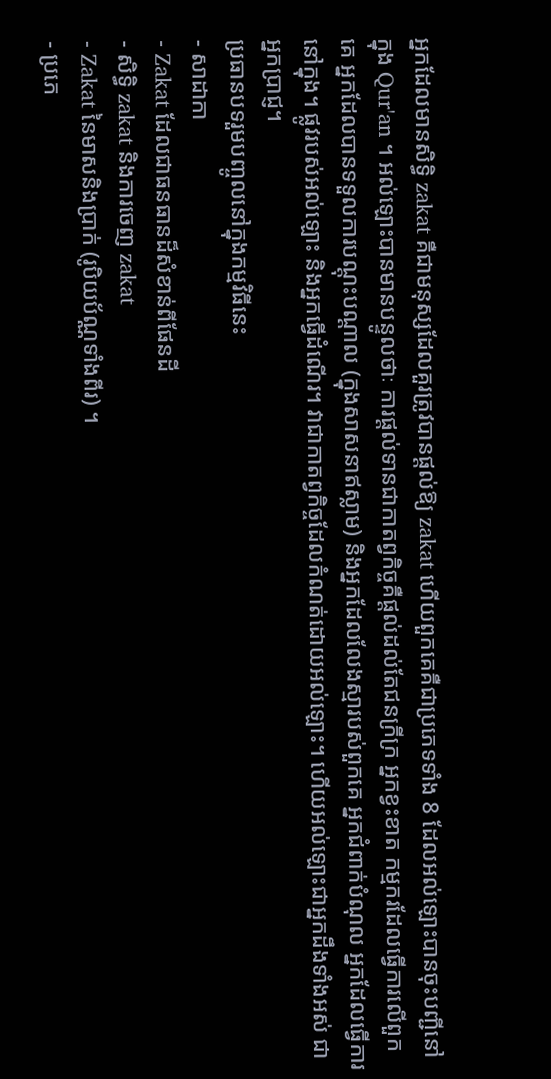អ្នកដែលមានសិទ្ធិ zakat គឺជាមនុស្សដែលគួរត្រូវបានផ្តល់ឱ្យ zakat ហើយពួកគេគឺជាប្រភេទទាំង 8 ដែលអល់ឡោះបានចុះបញ្ជីនៅក្នុង Qur'an ។ អល់ឡោះបានមានបន្ទូលថាៈ ការផ្តល់ទានជាកាតព្វកិច្ចគឺផ្តល់ដល់តែជនក្រីក្រ អ្នកខ្វះខាត កម្មករដែលធ្វើការលើពួកគេ អ្នកដែលបានទទួលការបណ្តុះបណ្តាល (ក្នុងសាសនាឥស្លាម) និងអ្នកដែលលែងស្មារបស់ពួកគេ អ្នកជំពាក់បំណុល អ្នកដែលធ្វើការនៅក្នុង។ ផ្លូវរបស់អល់ឡោះ និងអ្នកធ្វើដំណើរ។ វាជាកាតព្វកិច្ចដែលកំណត់ដោយអល់ឡោះ។ ហើយអល់ឡោះជាអ្នកដឹងទាំងអស់ ជាអ្នកប្រាជ្ញ។
ប្រធានបទរួមបញ្ចូលនៅក្នុងកម្មវិធីនេះ
- សាដាកា
- Zakat ដែលជាធនធានដ៏សំខាន់ពីផែនដី
- សិទ្ធិ zakat និងការចេញ zakat
- Zakat នៃមាសនិងប្រាក់ (រូបិយប័ណ្ណទាំងពីរ) ។
- ប្រភេ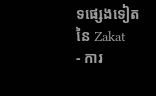ទផ្សេងទៀតនៃ Zakat
- ការ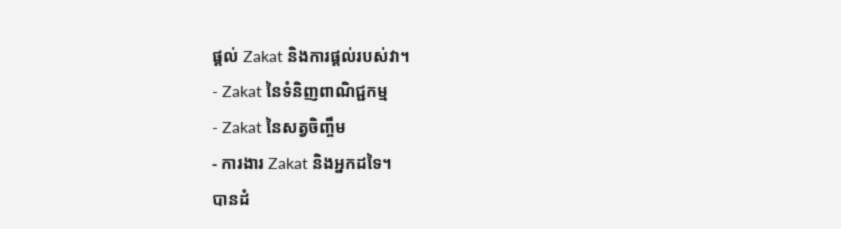ផ្តល់ Zakat និងការផ្តល់របស់វា។
- Zakat នៃទំនិញពាណិជ្ជកម្ម
- Zakat នៃសត្វចិញ្ចឹម
- ការងារ Zakat និងអ្នកដទៃ។
បានដំ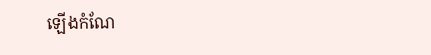ឡើងកំណែ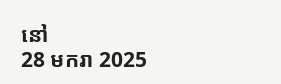នៅ
28 មករា 2025